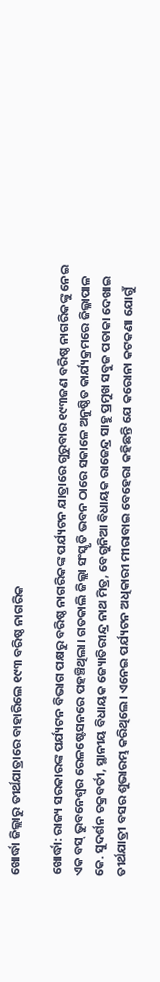ଖୋର୍ଦ୍ଧା ଜିଲ୍ଲାରୁ ତୀର୍ଥଯାତ୍ରାରେ ବାହାରିଲେ ୧୯୩ ବରିଷ୍ଠ ନାଗରିକ

ଖୋର୍ଦ୍ଧା: ରାଜ୍ୟ ସରକାରଙ୍କ ପର୍ଯ୍ୟଟନ ବିଭାଗ ପକ୍ଷରୁ ବରିଷ୍ଠ ନାଗରିକଙ୍କ ପର୍ଯ୍ୟଟନ ଯାତ୍ରାରେ ଗୁରୁବାର ୧୯୩ଜଣ ବରିଷ୍ଠ ନାଗରିକଙ୍କୁ ନେଇ ଏକ ବସ୍ ଭୁବନେଶ୍ୱର ରେଳଷ୍ଟେସନରେ ପହଞ୍ଚିଥିଲା। ଗତକାଲି ଜିଲ୍ଲା ସଂସ୍କୃତି ଭବନ ଠାରେ ସକାଳେ ଅନୁଷ୍ଠିତ କାର୍ଯ୍ୟକ୍ରମରେ ଜିଲ୍ଳାପାଳ କେ. ସୁଦର୍ଶନ ଚକ୍ରବର୍ତୀ, ସ୍ଥାନୀୟ ବିଧାୟକ ଜ୍ୟୋତିରୀନ୍ଦ୍ର ନାଥ ମିତ୍ର, ବେଗୁନିଆ ବିଧାୟକ ରାଜେନ୍ଦ୍ର ସାହୁ ପ୍ରମୁଖ ସବୁଜ ପତାକା ଦେଖାଇ ତୀର୍ଥଯାତ୍ରୀ ବସର ଶୁଭାରମ୍ଭ କରିଥିଲେ। ଏନେଇ ପର୍ଯ୍ୟଟନ ଅଧିକାରୀ ମୀରାବାଇ ବେହେରା କହିଛନ୍ତି ଯେ କରୋନା କଟକଣା ଯୋଗୁଁ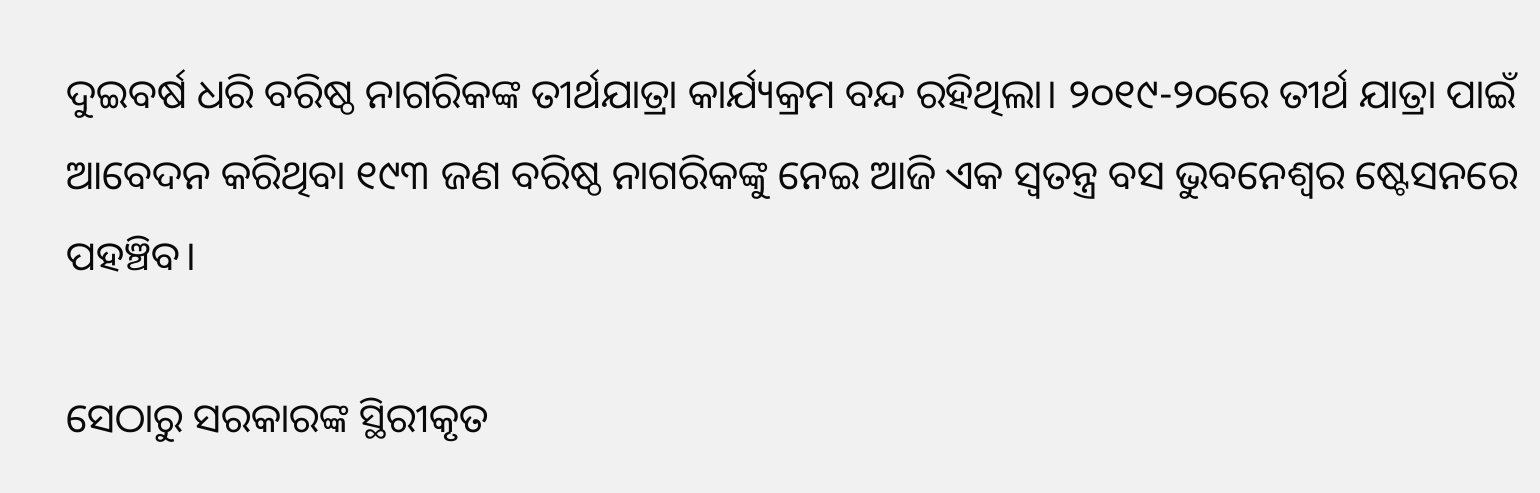ଦୁଇବର୍ଷ ଧରି ବରିଷ୍ଠ ନାଗରିକଙ୍କ ତୀର୍ଥଯାତ୍ରା କାର୍ଯ୍ୟକ୍ରମ ବନ୍ଦ ରହିଥିଲା। ୨୦୧୯-୨୦ରେ ତୀର୍ଥ ଯାତ୍ରା ପାଇଁ ଆବେଦନ କରିଥିବା ୧୯୩ ଜଣ ବରିଷ୍ଠ ନାଗରିକଙ୍କୁ ନେଇ ଆଜି ଏକ ସ୍ୱତନ୍ତ୍ର ବସ ଭୁବନେଶ୍ୱର ଷ୍ଟେସନରେ ପହଞ୍ଚିବ।

ସେଠାରୁ ସରକାରଙ୍କ ସ୍ଥିରୀକୃତ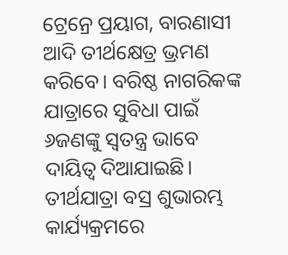ଟ୍ରେନ୍ରେ ପ୍ରୟାଗ, ବାରଣାସୀ ଆଦି ତୀର୍ଥକ୍ଷେତ୍ର ଭ୍ରମଣ କରିବେ। ବରିଷ୍ଠ ନାଗରିକଙ୍କ ଯାତ୍ରାରେ ସୁବିଧା ପାଇଁ ୬ଜଣଙ୍କୁ ସ୍ୱତନ୍ତ୍ର ଭାବେ ଦାୟିତ୍ୱ ଦିଆଯାଇଛି। ତୀର୍ଥଯାତ୍ରା ବସ୍ର ଶୁଭାରମ୍ଭ କାର୍ଯ୍ୟକ୍ରମରେ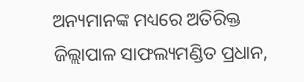ଅନ୍ୟମାନଙ୍କ ମଧ୍ୟରେ ଅତିରିକ୍ତ ଜିଲ୍ଲାପାଳ ସାଫଲ୍ୟମଣ୍ଡିତ ପ୍ରଧାନ,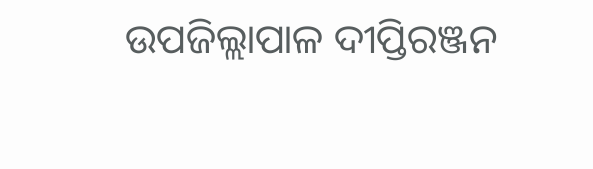ଉପଜିଲ୍ଲାପାଳ ଦୀପ୍ତିରଞ୍ଜନ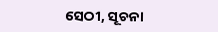ସେଠୀ, ସୂଚନା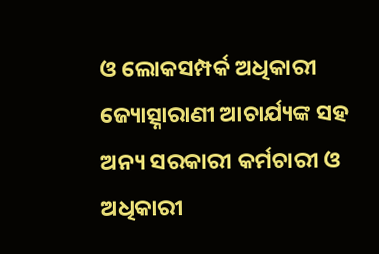ଓ ଲୋକସମ୍ପର୍କ ଅଧିକାରୀ ଜ୍ୟୋତ୍ସ୍ନାରାଣୀ ଆଚାର୍ଯ୍ୟଙ୍କ ସହ ଅନ୍ୟ ସରକାରୀ କର୍ମଚାରୀ ଓ ଅଧିକାରୀ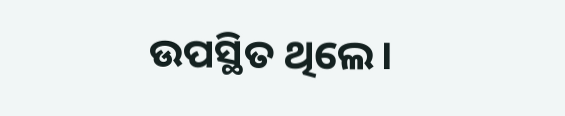ଉପସ୍ଥିତ ଥିଲେ।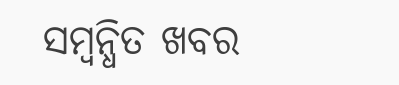ସମ୍ବନ୍ଧିତ ଖବର